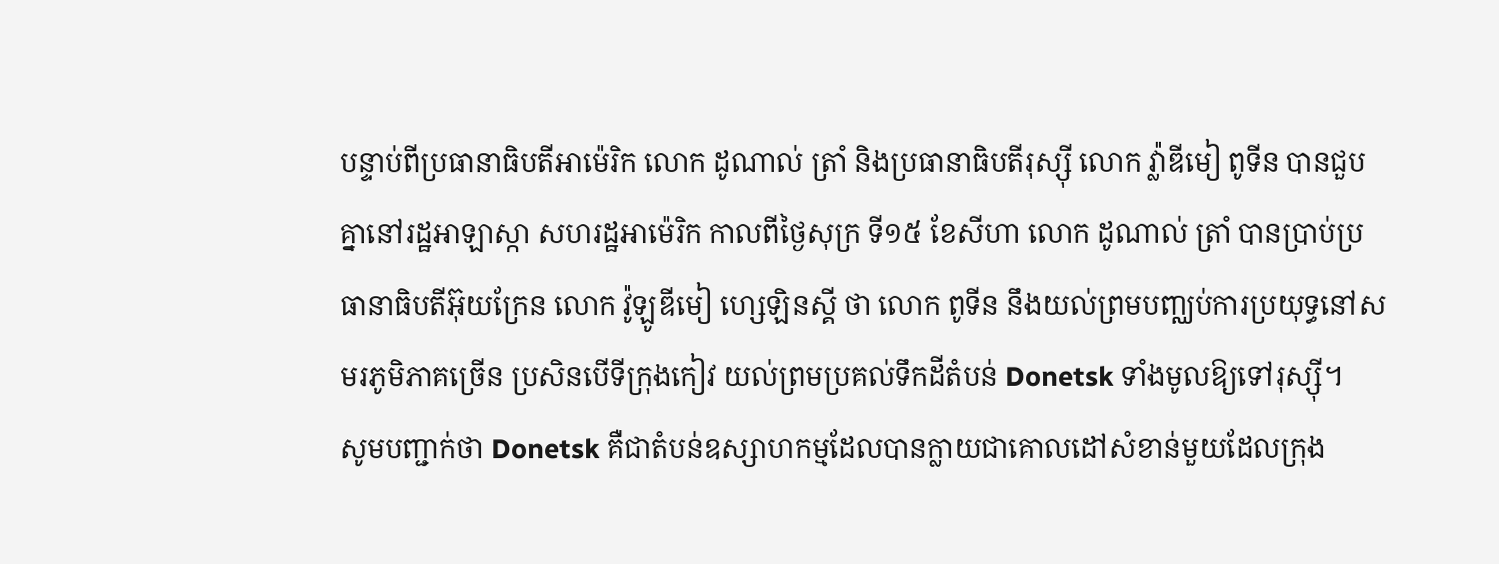បន្ទាប់ពីប្រធានាធិបតីអាម៉េរិក លោក ដូណាល់ ត្រាំ និងប្រធានាធិបតីរុស្ស៊ី លោក វ៉្លាឌីមៀ ពូទីន បានជួបគ្នានៅរដ្ឋអាឡាស្កា សហរដ្ឋអាម៉េរិក កាលពីថ្ងៃសុក្រ ទី១៥ ខែសីហា លោក ដូណាល់ ត្រាំ បានប្រាប់ប្រធានាធិបតីអ៊ុយក្រែន លោក វ៉ូឡូឌីមៀ ហ្សេឡិនស្គី ថា លោក ពូទីន នឹងយល់ព្រមបញ្ឈប់ការប្រយុទ្ធនៅសមរភូមិភាគច្រើន ប្រសិនបើទីក្រុងកៀវ យល់ព្រមប្រគល់ទឹកដីតំបន់ Donetsk ទាំងមូលឱ្យទៅរុស្ស៊ី។
សូមបញ្ជាក់ថា Donetsk គឺជាតំបន់ឧស្សាហកម្មដែលបានក្លាយជាគោលដៅសំខាន់មួយដែលក្រុង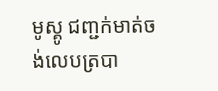មូស្គូ ជញ្ជក់មាត់ចង់លេបត្របា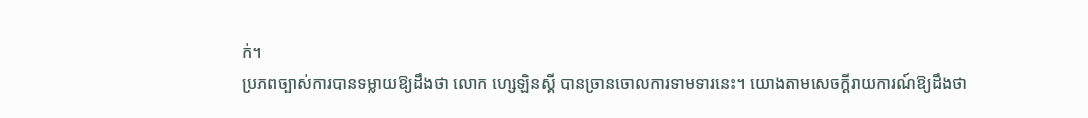ក់។
ប្រភពច្បាស់ការបានទម្លាយឱ្យដឹងថា លោក ហ្សេឡិនស្គី បានច្រានចោលការទាមទារនេះ។ យោងតាមសេចក្ដីរាយការណ៍ឱ្យដឹងថា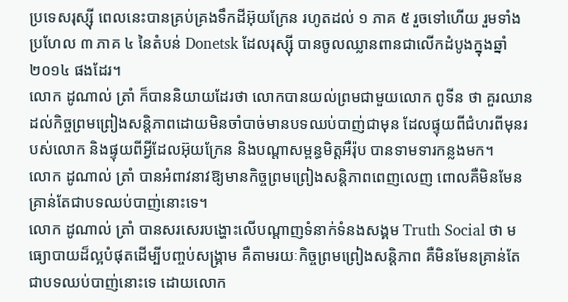ប្រទេសរុស្ស៊ី ពេលនេះបានគ្រប់គ្រងទឹកដីអ៊ុយក្រែន រហូតដល់ ១ ភាគ ៥ រួចទៅហើយ រួមទាំងប្រហែល ៣ ភាគ ៤ នៃតំបន់ Donetsk ដែលរុស្ស៊ី បានចូលឈ្លានពានជាលើកដំបូងក្នុងឆ្នាំ២០១៤ ផងដែរ។
លោក ដូណាល់ ត្រាំ ក៏បាននិយាយដែរថា លោកបានយល់ព្រមជាមួយលោក ពូទីន ថា គួរឈានដល់កិច្ចព្រមព្រៀងសន្តិភាពដោយមិនចាំបាច់មានបទឈប់បាញ់ជាមុន ដែលផ្ទុយពីជំហរពីមុនរបស់លោក និងផ្ទុយពីអ្វីដែលអ៊ុយក្រែន និងបណ្ដាសម្ពន្ធមិត្តអឺរ៉ុប បានទាមទារកន្លងមក។
លោក ដូណាល់ ត្រាំ បានអំពាវនាវឱ្យមានកិច្ចព្រមព្រៀងសន្តិភាពពេញលេញ ពោលគឺមិនមែនគ្រាន់តែជាបទឈប់បាញ់នោះទេ។
លោក ដូណាល់ ត្រាំ បានសរសេរបង្ហោះលើបណ្ដាញទំនាក់ទំនងសង្គម Truth Social ថា មធ្យោបាយដ៏ល្អបំផុតដើម្បីបញ្ចប់សង្រ្គាម គឺតាមរយៈកិច្ចព្រមព្រៀងសន្តិភាព គឺមិនមែនគ្រាន់តែជាបទឈប់បាញ់នោះទេ ដោយលោក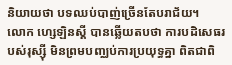និយាយថា បទឈប់បាញ់ច្រើនតែបរាជ័យ។
លោក ហ្សេឡិនស្គី បានឆ្លើយតបថា ការបដិសេធរបស់រុស្ស៊ី មិនព្រមបញ្ឈប់ការប្រយុទ្ធគ្នា ពិតជាពិ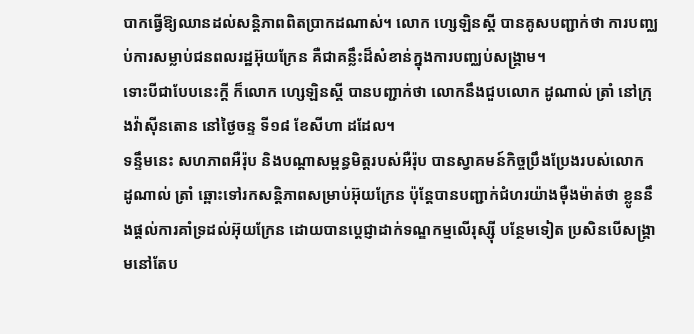បាកធ្វើឱ្យឈានដល់សន្តិភាពពិតប្រាកដណាស់។ លោក ហ្សេឡិនស្គី បានគូសបញ្ជាក់ថា ការបញ្ឈប់ការសម្លាប់ជនពលរដ្ឋអ៊ុយក្រែន គឺជាគន្លឹះដ៏សំខាន់ក្នុងការបញ្ឈប់សង្គ្រាម។
ទោះបីជាបែបនេះក្តី ក៏លោក ហ្សេឡិនស្គី បានបញ្ជាក់ថា លោកនឹងជួបលោក ដូណាល់ ត្រាំ នៅក្រុងវ៉ាស៊ីនតោន នៅថ្ងៃចន្ទ ទី១៨ ខែសីហា ដដែល។
ទន្ទឹមនេះ សហភាពអឺរ៉ុប និងបណ្ដាសម្ពន្ធមិត្តរបស់អឺរ៉ុប បានស្វាគមន៍កិច្ចប្រឹងប្រែងរបស់លោក ដូណាល់ ត្រាំ ឆ្ពោះទៅរកសន្តិភាពសម្រាប់អ៊ុយក្រែន ប៉ុន្តែបានបញ្ជាក់ជំហរយ៉ាងម៉ឺងម៉ាត់ថា ខ្លូននឹងផ្ដល់ការគាំទ្រដល់អ៊ុយក្រែន ដោយបានប្ដេជ្ញាដាក់ទណ្ឌកម្មលើរុស្ស៊ី បន្ថែមទៀត ប្រសិនបើសង្គ្រាមនៅតែប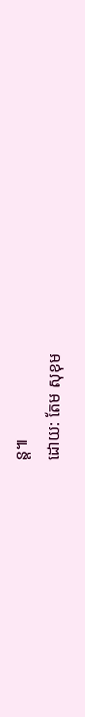ន្ត៕
ដោយ: តែម សុខុម